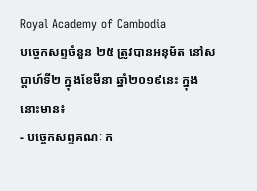Royal Academy of Cambodia
បច្ចេកសព្ទចំនួន ២៥ ត្រូវបានអនុម័ត នៅសប្តាហ៍ទី២ ក្នុងខែមីនា ឆ្នាំ២០១៩នេះ ក្នុងនោះមាន៖
- បច្ចេកសព្ទគណៈ ក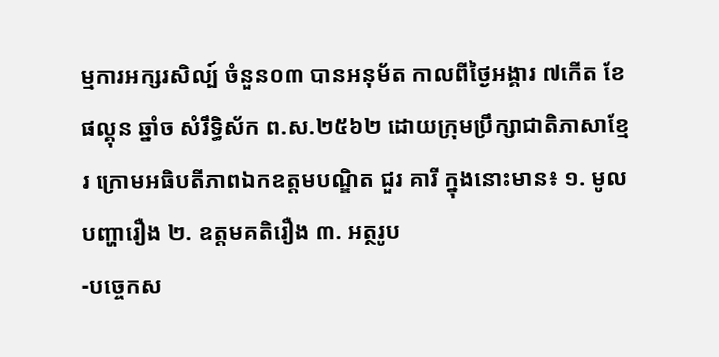ម្មការអក្សរសិល្ប៍ ចំនួន០៣ បានអនុម័ត កាលពីថ្ងៃអង្គារ ៧កើត ខែផល្គុន ឆ្នាំច សំរឹទ្ធិស័ក ព.ស.២៥៦២ ដោយក្រុមប្រឹក្សាជាតិភាសាខ្មែរ ក្រោមអធិបតីភាពឯកឧត្តមបណ្ឌិត ជួរ គារី ក្នុងនោះមាន៖ ១. មូលបញ្ហារឿង ២. ឧត្តមគតិរឿង ៣. អត្ថរូប
-បច្ចេកស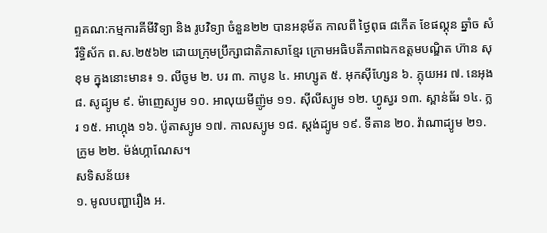ព្ទគណ:កម្មការគីមីវិទ្យា និង រូបវិទ្យា ចំនួន២២ បានអនុម័ត កាលពី ថ្ងៃពុធ ៨កើត ខែផល្គុន ឆ្នាំច សំរឹទ្ធិស័ក ព.ស.២៥៦២ ដោយក្រុមប្រឹក្សាជាតិភាសាខ្មែរ ក្រោមអធិបតីភាពឯកឧត្តមបណ្ឌិត ហ៊ាន សុខុម ក្នុងនោះមាន៖ ១. លីចូម ២. បរ ៣. កាបូន ៤. អាហ្សូត ៥. អុកស៊ីហ្សែន ៦. ភ្លុយអរ ៧. នេអុង ៨. សូដ្យូម ៩. ម៉ាញេស្យូម ១០. អាលុយមីញ៉ូម ១១. ស៊ីលីស្យូម ១២. ហ្វូស្វរ ១៣. ស្ពាន់ធ័រ ១៤. ក្លរ ១៥. អាហ្កុង ១៦. ប៉ូតាស្យូម ១៧. កាលស្យូម ១៨. ស្តង់ដ្យូម ១៩. ទីតាន ២០. វ៉ាណាដ្យូម ២១. ក្រូម ២២. ម៉ង់ហ្កាណែស។
សទិសន័យ៖
១. មូលបញ្ហារឿង អ.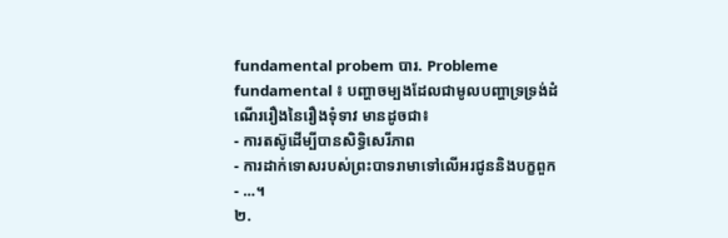fundamental probem បារ. Probleme fundamental ៖ បញ្ហាចម្បងដែលជាមូលបញ្ហាទ្រទ្រង់ដំណើររឿងនៃរឿងទុំទាវ មានដូចជា៖
- ការតស៊ូដើម្បីបានសិទ្ធិសេរីភាព
- ការដាក់ទោសរបស់ព្រះបាទរាមាទៅលើអរជូននិងបក្ខពួក
- ...។
២.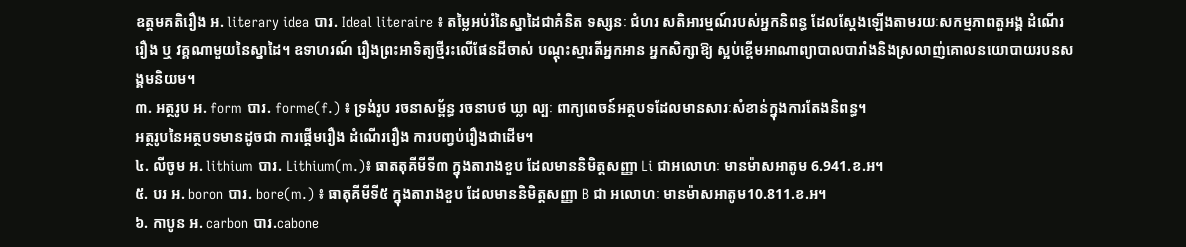ឧត្តមគតិរឿង អ. literary idea បារ. Ideal literaire ៖ តម្លៃអប់រំនៃស្នាដៃជាគំនិត ទស្សនៈ ជំហរ សតិអារម្មណ៍របស់អ្នកនិពន្ធ ដែលស្តែងឡើងតាមរយៈសកម្មភាពតួអង្គ ដំណើររឿង ឬ វគ្គណាមួយនៃស្នាដៃ។ ឧទាហរណ៍ រឿងព្រះអាទិត្យថ្មីរះលើផែនដីចាស់ បណ្តុះស្មារតីអ្នកអាន អ្នកសិក្សាឱ្យ ស្អប់ខ្ពើមអាណាព្យាបាលបារាំងនិងស្រលាញ់គោលនយោបាយរបនសង្គមនិយម។
៣. អត្ថរូប អ. form បារ. forme(f.) ៖ ទ្រង់រូប រចនាសម្ព័ន្ធ រចនាបថ ឃ្លា ល្បៈ ពាក្យពេចន៍អត្ថបទដែលមានសារៈសំខាន់ក្នុងការតែងនិពន្ធ។
អត្ថរូបនៃអត្ថបទមានដូចជា ការផ្តើមរឿង ដំណើររឿង ការបញ្វប់រឿងជាដើម។
៤. លីចូម អ. lithium បារ. Lithium(m.)៖ ធាតតុគីមីទី៣ ក្នុងតារាងខួប ដែលមាននិមិត្តសញ្ញា Li ជាអលោហៈ មានម៉ាសអាតូម 6.941.ខ.អ។
៥. បរ អ. boron បារ. bore(m.) ៖ ធាតុគីមីទី៥ ក្នុងតារាងខួប ដែលមាននិមិត្តសញ្ញា B ជា អលោហៈ មានម៉ាសអាតូម10.811.ខ.អ។
៦. កាបូន អ. carbon បារ.cabone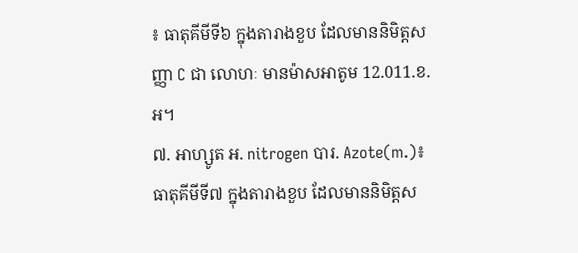៖ ធាតុគីមីទី៦ ក្នុងតារាងខួប ដែលមាននិមិត្តសញ្ញា C ជា លោហៈ មានម៉ាសអាតូម 12.011.ខ.អ។
៧. អាហ្សូត អ. nitrogen បារ. Azote(m.)៖ ធាតុគីមីទី៧ ក្នុងតារាងខួប ដែលមាននិមិត្តស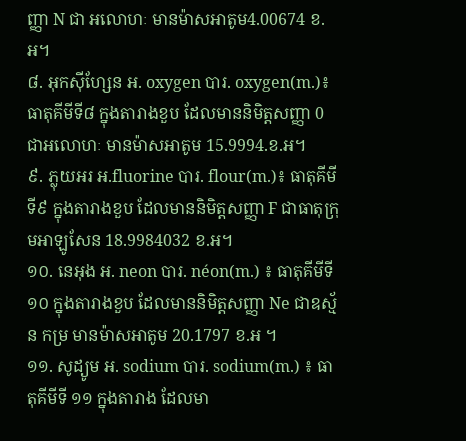ញ្ញា N ជា អលោហៈ មានម៉ាសអាតូម4.00674 ខ.អ។
៨. អុកស៊ីហ្សែន អ. oxygen បារ. oxygen(m.)៖ ធាតុគីមីទី៨ ក្នុងតារាងខួប ដែលមាននិមិត្តសញ្ញា 0 ជាអលោហៈ មានម៉ាសអាតូម 15.9994.ខ.អ។
៩. ភ្លុយអរ អ.fluorine បារ. flour(m.)៖ ធាតុគីមីទី៩ ក្នុងតារាងខួប ដែលមាននិមិត្តសញ្ញា F ជាធាតុក្រុមអាឡូសែន 18.9984032 ខ.អ។
១០. នេអុង អ. neon បារ. néon(m.) ៖ ធាតុគីមីទី១០ ក្នុងតារាងខួប ដែលមាននិមិត្តសញ្ញា Ne ជាឧស្ម័ន កម្រ មានម៉ាសអាតូម 20.1797 ខ.អ ។
១១. សូដ្យូម អ. sodium បារ. sodium(m.) ៖ ធាតុគីមីទី ១១ ក្នុងតារាង ដែលមា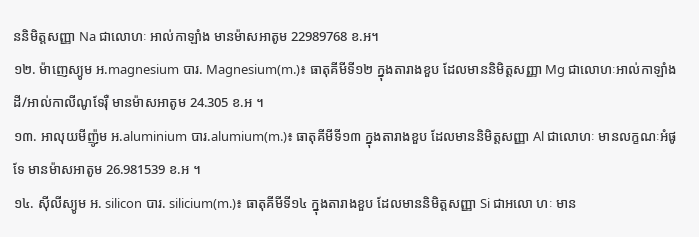ននិមិត្តសញ្ញា Na ជាលោហៈ អាល់កាឡាំង មានម៉ាសអាតូម 22989768 ខ.អ។
១២. ម៉ាញេស្យូម អ.magnesium បារ. Magnesium(m.)៖ ធាតុគីមីទី១២ ក្នុងតារាងខួប ដែលមាននិមិត្តសញ្ញា Mg ជាលោហៈអាល់កាឡាំងដី/អាល់កាលីណូទែរ៉ឺ មានម៉ាសអាតូម 24.305 ខ.អ ។
១៣. អាលុយមីញ៉ូម អ.aluminium បារ.alumium(m.)៖ ធាតុគីមីទី១៣ ក្នុងតារាងខួប ដែលមាននិមិត្តសញ្ញា Al ជាលោហៈ មានលក្ខណៈអំផូទែ មានម៉ាសអាតូម 26.981539 ខ.អ ។
១៤. ស៊ីលីស្យូម អ. silicon បារ. silicium(m.)៖ ធាតុគីមីទី១៤ ក្នុងតារាងខួប ដែលមាននិមិត្តសញ្ញា Si ជាអលោ ហៈ មាន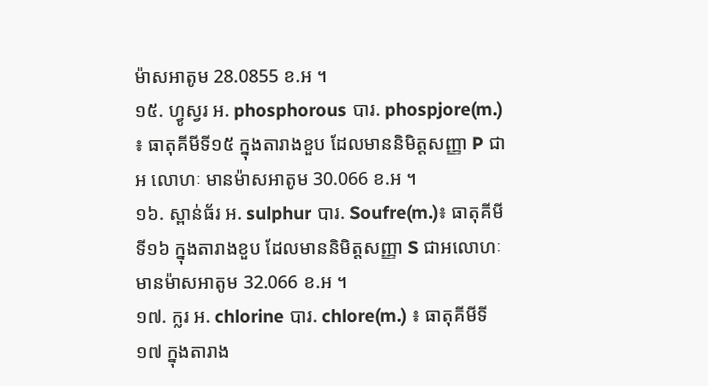ម៉ាសអាតូម 28.0855 ខ.អ ។
១៥. ហ្វូស្វរ អ. phosphorous បារ. phospjore(m.) ៖ ធាតុគីមីទី១៥ ក្នុងតារាងខួប ដែលមាននិមិត្តសញ្ញា P ជាអ លោហៈ មានម៉ាសអាតូម 30.066 ខ.អ ។
១៦. ស្ពាន់ធ័រ អ. sulphur បារ. Soufre(m.)៖ ធាតុគីមីទី១៦ ក្នុងតារាងខួប ដែលមាននិមិត្តសញ្ញា S ជាអលោហៈ មានម៉ាសអាតូម 32.066 ខ.អ ។
១៧. ក្លរ អ. chlorine បារ. chlore(m.) ៖ ធាតុគីមីទី១៧ ក្នុងតារាង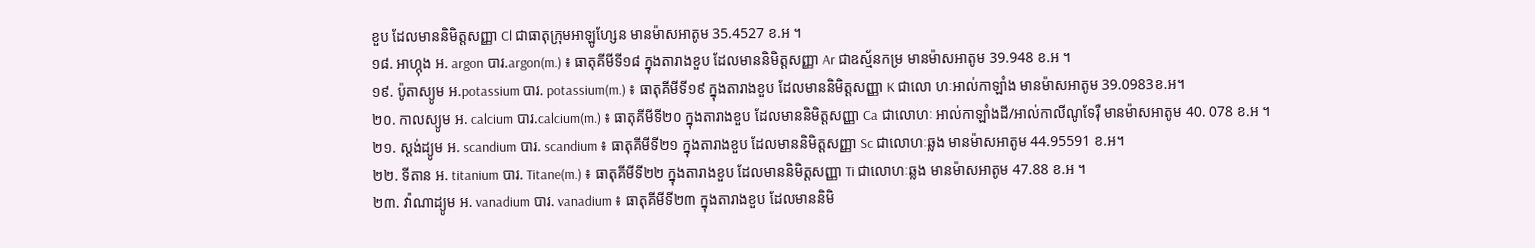ខួប ដែលមាននិមិត្តសញ្ញា Cl ជាធាតុក្រុមអាឡូហ្សែន មានម៉ាសអាតូម 35.4527 ខ.អ ។
១៨. អាហ្កុង អ. argon បារ.argon(m.) ៖ ធាតុគីមីទី១៨ ក្នុងតារាងខួប ដែលមាននិមិត្តសញ្ញា Ar ជាឧស្ម័នកម្រ មានម៉ាសអាតូម 39.948 ខ.អ ។
១៩. ប៉ូតាស្យូម អ.potassium បារ. potassium(m.) ៖ ធាតុគីមីទី១៩ ក្នុងតារាងខួប ដែលមាននិមិត្តសញ្ញា K ជាលោ ហៈអាល់កាឡាំង មានម៉ាសអាតូម 39.0983ខ.អ។
២០. កាលស្យូម អ. calcium បារ.calcium(m.) ៖ ធាតុគីមីទី២០ ក្នុងតារាងខួប ដែលមាននិមិត្តសញ្ញា Ca ជាលោហៈ អាល់កាឡាំងដី/អាល់កាលីណូទែរ៉ឺ មានម៉ាសអាតូម 40. 078 ខ.អ ។
២១. ស្តង់ដ្យូម អ. scandium បារ. scandium ៖ ធាតុគីមីទី២១ ក្នុងតារាងខួប ដែលមាននិមិត្តសញ្ញា Sc ជាលោហៈឆ្លង មានម៉ាសអាតូម 44.95591 ខ.អ។
២២. ទីតាន អ. titanium បារ. Titane(m.) ៖ ធាតុគីមីទី២២ ក្នុងតារាងខួប ដែលមាននិមិត្តសញ្ញា Ti ជាលោហៈឆ្លង មានម៉ាសអាតូម 47.88 ខ.អ ។
២៣. វ៉ាណាដ្យូម អ. vanadium បារ. vanadium ៖ ធាតុគីមីទី២៣ ក្នុងតារាងខួប ដែលមាននិមិ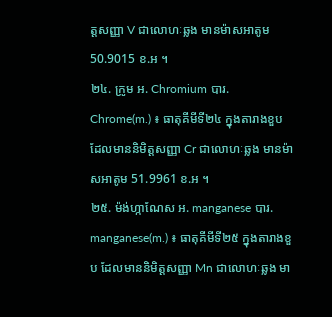ត្តសញ្ញា V ជាលោហៈឆ្លង មានម៉ាសអាតូម 50.9015 ខ.អ ។
២៤. ក្រូម អ. Chromium បារ. Chrome(m.) ៖ ធាតុគីមីទី២៤ ក្នុងតារាងខួប ដែលមាននិមិត្តសញ្ញា Cr ជាលោហៈឆ្លង មានម៉ាសអាតូម 51.9961 ខ.អ ។
២៥. ម៉ង់ហ្កាណែស អ. manganese បារ. manganese(m.) ៖ ធាតុគីមីទី២៥ ក្នុងតារាងខួប ដែលមាននិមិត្តសញ្ញា Mn ជាលោហៈឆ្លង មា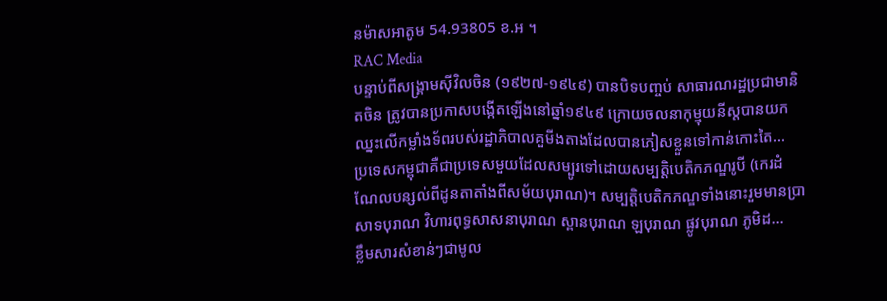នម៉ាសអាតូម 54.93805 ខ.អ ។
RAC Media
បន្ទាប់ពីសង្គ្រាមស៊ីវិលចិន (១៩២៧-១៩៤៩) បានបិទបញ្ចប់ សាធារណរដ្ឋប្រជាមានិតចិន ត្រូវបានប្រកាសបង្កើតឡើងនៅឆ្នាំ១៩៤៩ ក្រោយចលនាកុម្មុយនីស្តបានយកឈ្នះលើកម្លាំងទ័ពរបស់រដ្ឋាភិបាលគួមីងតាងដែលបានភៀសខ្លួនទៅកាន់កោះតៃ...
ប្រទេសកម្ពុជាគឺជាប្រទេសមួយដែលសម្បូរទៅដោយសម្បត្តិបេតិកភណ្ឌរូបី (កេរដំណែលបន្សល់ពីដូនតាតាំងពីសម័យបុរាណ)។ សម្បត្តិបេតិកភណ្ឌទាំងនោះរួមមានប្រាសាទបុរាណ វិហារពុទ្ធសាសនាបុរាណ ស្ពានបុរាណ ឡបុរាណ ផ្លូវបុរាណ ភូមិដ...
ខ្លឹមសារសំខាន់ៗជាមូល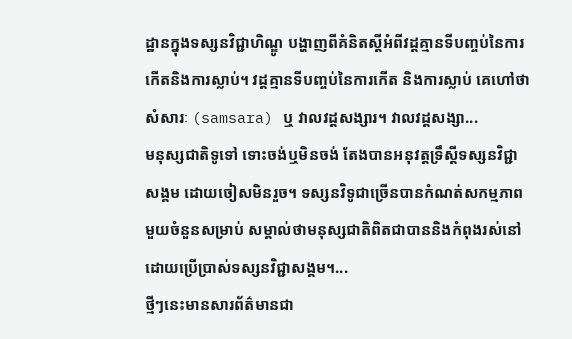ដ្ឋានក្នុងទស្សនវិជ្ជាហិណ្ឌូ បង្ហាញពីគំនិតស្តីអំពីវដ្តគ្មានទីបញ្ចប់នៃការកើតនិងការស្លាប់។ វដ្តគ្មានទីបញ្ចប់នៃការកើត និងការស្លាប់ គេហៅថា សំសារៈ (samsara) ឬ វាលវដ្តសង្សារ។ វាលវដ្តសង្សា...
មនុស្សជាតិទូទៅ ទោះចង់ឬមិនចង់ តែងបានអនុវត្តទ្រឹស្តីទស្សនវិជ្ជាសង្គម ដោយចៀសមិនរួច។ ទស្សនវិទូជាច្រើនបានកំណត់សកម្មភាពមួយចំនួនសម្រាប់ សម្គាល់ថាមនុស្សជាតិពិតជាបាននិងកំពុងរស់នៅដោយប្រើប្រាស់ទស្សនវិជ្ជាសង្គម។...
ថ្មីៗនេះមានសារព័ត៌មានជា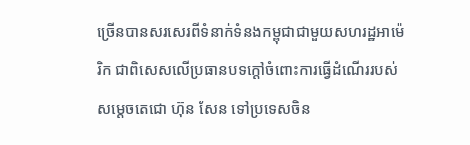ច្រើនបានសរសេរពីទំនាក់ទំនងកម្ពុជាជាមួយសហរដ្ឋអាម៉េរិក ជាពិសេសលើប្រធានបទក្ដៅចំពោះការធ្វើដំណើររបស់សម្ដេចតេជោ ហ៊ុន សែន ទៅប្រទេសចិន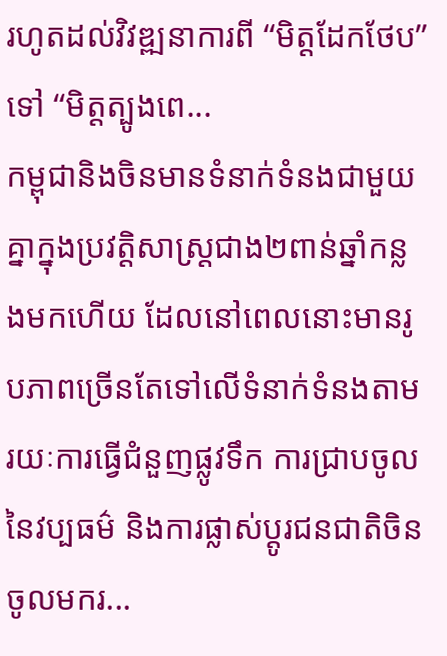រហូតដល់វិវឌ្ឍនាការពី “មិត្តដែកថែប” ទៅ “មិត្តត្បូងពេ...
កម្ពុជានិងចិនមានទំនាក់ទំនងជាមួយគ្នាក្នុងប្រវត្តិសាស្ត្រជាង២ពាន់ឆ្នាំកន្លងមកហើយ ដែលនៅពេលនោះមានរូបភាពច្រើនតែទៅលើទំនាក់ទំនងតាមរយៈការធ្វើជំនួញផ្លូវទឹក ការជ្រាបចូលនៃវប្បធម៌ និងការផ្លាស់ប្ដូរជនជាតិចិនចូលមករ...